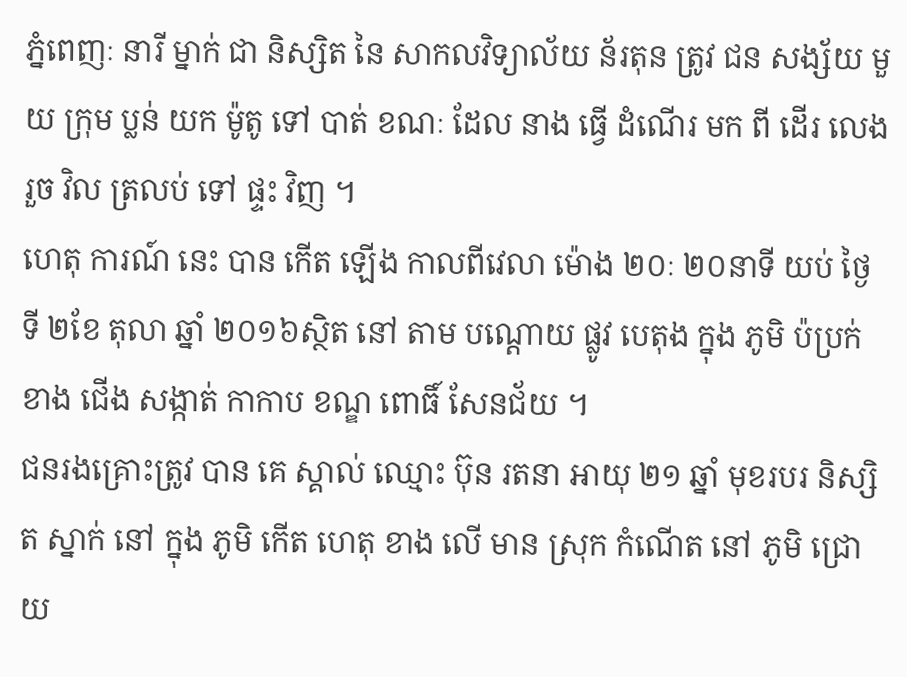ភ្នំពេញៈ នារី ម្នាក់ ជា និស្សិត នៃ សាកលវិទ្យាល័យ ន័រតុន ត្រូវ ជន សង្ស័យ មួយ ក្រុម ប្លន់ យក ម៉ូតូ ទៅ បាត់ ខណៈ ដែល នាង ធ្វើ ដំណើរ មក ពី ដើរ លេង រួច វិល ត្រលប់ ទៅ ផ្ទះ វិញ ។
ហេតុ ការណ៍ នេះ បាន កើត ឡើង កាលពីវេលា ម៉ោង ២០ៈ ២០នាទី យប់ ថ្ងៃ ទី ២ខែ តុលា ឆ្នាំ ២០១៦ស្ថិត នៅ តាម បណ្ដោយ ផ្លូវ បេតុង ក្នុង ភូមិ ប៉ប្រក់ ខាង ជើង សង្កាត់ កាកាប ខណ្ឌ ពោធិ៍ សែនជ័យ ។
ជនរងគ្រោះត្រូវ បាន គេ ស្គាល់ ឈ្មោះ ប៊ុន រតនា អាយុ ២១ ឆ្នាំ មុខរបរ និស្សិត ស្នាក់ នៅ ក្នុង ភូមិ កើត ហេតុ ខាង លើ មាន ស្រុក កំណើត នៅ ភូមិ ជ្រោយ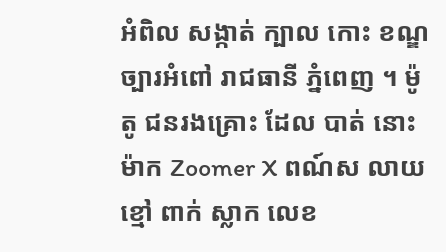អំពិល សង្កាត់ ក្បាល កោះ ខណ្ឌ ច្បារអំពៅ រាជធានី ភ្នំពេញ ។ ម៉ូតូ ជនរងគ្រោះ ដែល បាត់ នោះ ម៉ាក Zoomer X ពណ៍ស លាយ ខ្មៅ ពាក់ ស្លាក លេខ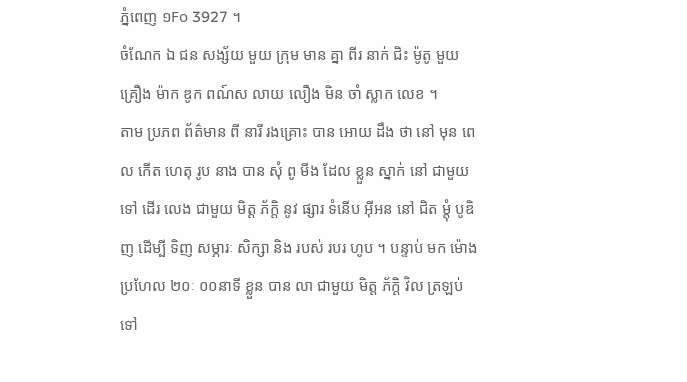ភ្នំពេញ ១Fo 3927 ។
ចំណែក ឯ ជន សង្ស័យ មួយ ក្រុម មាន គ្នា ពីរ នាក់ ជិះ ម៉ូតូ មួយ គ្រឿង ម៉ាក ឌូក ពណ៍ស លាយ លឿង មិន ចាំ ស្លាក លេខ ។
តាម ប្រភព ព័ត៌មាន ពី នារី រងគ្រោះ បាន អោយ ដឹង ថា នៅ មុន ពេល កើត ហេតុ រូប នាង បាន សុំ ពូ មីង ដែល ខ្លួន ស្នាក់ នៅ ជាមួយ ទៅ ដើរ លេង ជាមួយ មិត្ត ភ័ក្តិ នូវ ផ្សារ ទំនើប អ៊ីអន នៅ ជិត ម្ដុំ បូឌិញ ដើម្បី ទិញ សម្ភារៈ សិក្សា និង របស់ របរ ហូប ។ បន្ទាប់ មក ម៉ោង ប្រហែល ២០ៈ ០០នាទី ខ្លួន បាន លា ជាមួយ មិត្ត ភ័ក្តិ វិល ត្រឡប់ ទៅ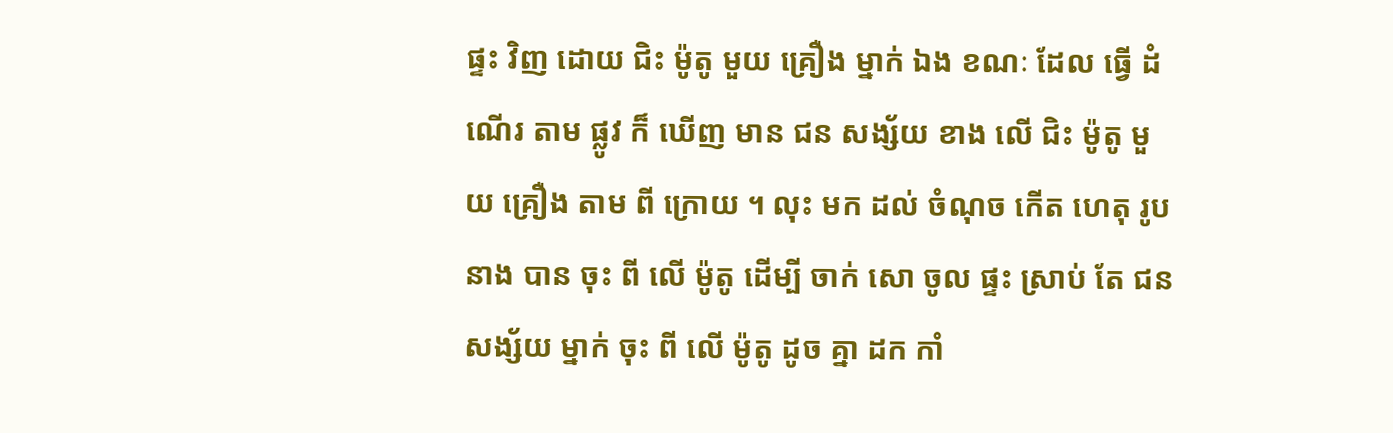ផ្ទះ វិញ ដោយ ជិះ ម៉ូតូ មួយ គ្រឿង ម្នាក់ ឯង ខណៈ ដែល ធ្វើ ដំណើរ តាម ផ្លូវ ក៏ ឃើញ មាន ជន សង្ស័យ ខាង លើ ជិះ ម៉ូតូ មួយ គ្រឿង តាម ពី ក្រោយ ។ លុះ មក ដល់ ចំណុច កើត ហេតុ រូប នាង បាន ចុះ ពី លើ ម៉ូតូ ដើម្បី ចាក់ សោ ចូល ផ្ទះ ស្រាប់ តែ ជន សង្ស័យ ម្នាក់ ចុះ ពី លើ ម៉ូតូ ដូច គ្នា ដក កាំ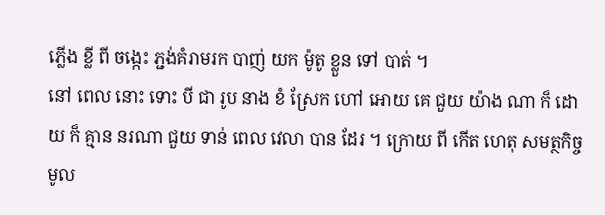ភ្លើង ខ្លី ពី ចង្កេះ ភ្ជង់គំរាមរក បាញ់ យក ម៉ូតូ ខ្លួន ទៅ បាត់ ។
នៅ ពេល នោះ ទោះ បី ជា រូប នាង ខំ ស្រែក ហៅ អោយ គេ ជួយ យ៉ាង ណា ក៏ ដោយ ក៏ គ្មាន នរណា ជួយ ទាន់ ពេល វេលា បាន ដែរ ។ ក្រោយ ពី កើត ហេតុ សមត្ថកិច្ចមូល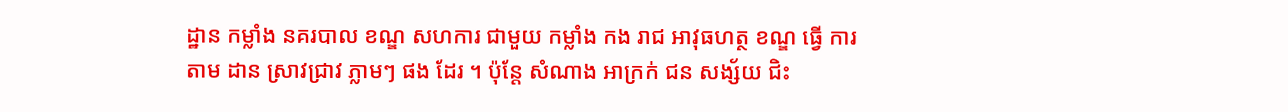ដ្ឋាន កម្លាំង នគរបាល ខណ្ឌ សហការ ជាមួយ កម្លាំង កង រាជ អាវុធហត្ថ ខណ្ឌ ធ្វើ ការ តាម ដាន ស្រាវជ្រាវ ភ្លាមៗ ផង ដែរ ។ ប៉ុន្ដែ សំណាង អាក្រក់ ជន សង្ស័យ ជិះ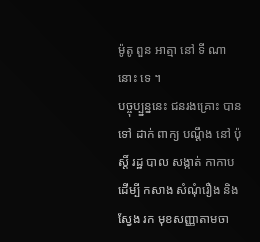ម៉ូតូ ពួន អាត្មា នៅ ទី ណា នោះ ទេ ។
បច្ចុប្ប្នន្ននេះ ជនរងគ្រោះ បាន ទៅ ដាក់ ពាក្យ បណ្ដឹង នៅ ប៉ុស្តិ៍ រដ្ឋ បាល សង្កាត់ កាកាប ដើម្បី កសាង សំណុំរឿង និង ស្វែង រក មុខសញ្ញាតាមចា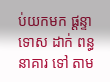ប់យកមក ផ្ដន្ទាទោស ដាក់ ពន្ធនាគារ ទៅ តាម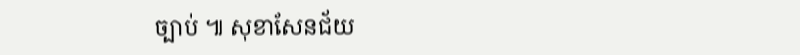ច្បាប់ ៕ សុខាសែនជ័យ